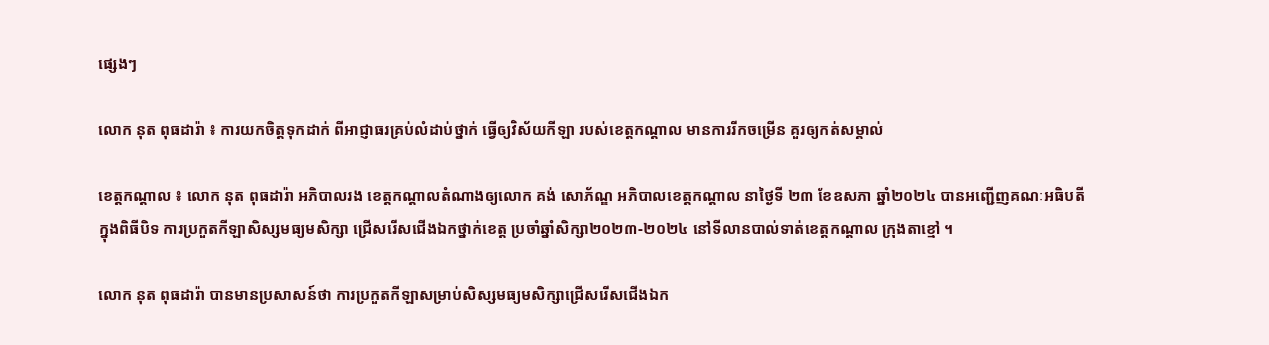ផ្សេងៗ

លោក នុត ពុធដារ៉ា ៖ ការយកចិត្តទុកដាក់ ពីអាជ្ញាធរគ្រប់លំដាប់ថ្នាក់ ធ្វើឲ្យវិស័យកីឡា របស់ខេត្តកណ្តាល មានការរីកចម្រើន គួរឲ្យកត់សម្គាល់

ខេត្តកណ្តាល ៖ លោក នុត ពុធដារ៉ា អភិបាលរង ខេត្តកណ្ដាលតំណាងឲ្យលោក គង់ សោភ័ណ្ឌ អភិបាលខេត្តកណ្ដាល នាថ្ងៃទី ២៣ ខែឧសភា ឆ្នាំ២០២៤ បានអញ្ជើញគណៈអធិបតីក្នុងពិធីបិទ ការប្រកួតកីឡាសិស្សមធ្យមសិក្សា ជ្រើសរើសជើងឯកថ្នាក់ខេត្ត ប្រចាំឆ្នាំសិក្សា២០២៣-២០២៤ នៅទីលានបាល់ទាត់ខេត្តកណ្តាល ក្រុងតាខ្មៅ ។

លោក នុត ពុធដារ៉ា បានមានប្រសាសន៍ថា ការប្រកួតកីឡាសម្រាប់សិស្សមធ្យមសិក្សាជ្រើសរើសជើងឯក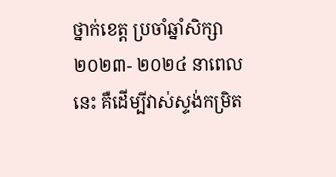ថ្នាក់ខេត្ត ប្រចាំឆ្នាំសិក្សា២០២៣- ២០២៤ នាពេល នេះ គឺដើម្បីវាស់ស្ទង់កម្រិត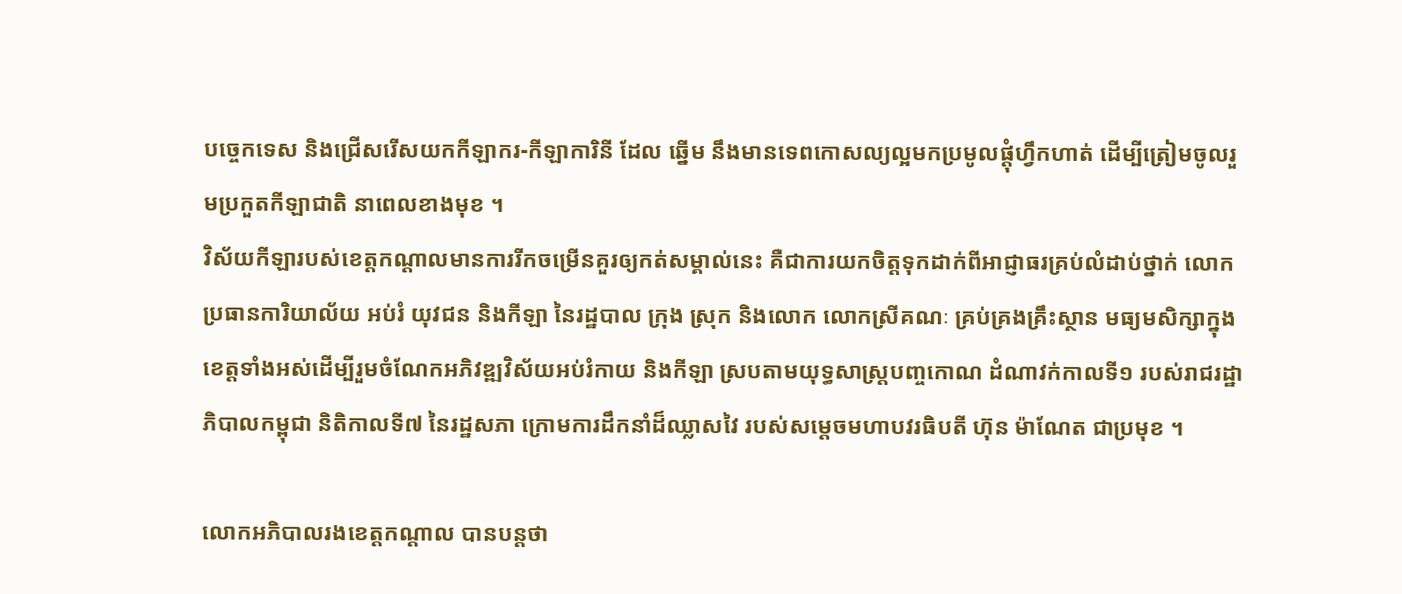បច្ចេកទេស និងជ្រើសរើសយកកីឡាករ-កីឡាការិនី ដែល ឆ្នើម នឹងមានទេពកោសល្យល្អមកប្រមូលផ្តុំហ្វឹកហាត់ ដើម្បីត្រៀមចូលរួមប្រកួតកីឡាជាតិ នាពេលខាងមុខ ។
វិស័យកីឡារបស់ខេត្តកណ្តាលមានការរីកចម្រើនគួរឲ្យកត់សម្គាល់នេះ គឺជាការយកចិត្តទុកដាក់ពីអាជ្ញាធរគ្រប់លំដាប់ថ្នាក់ លោកប្រធានការិយាល័យ អប់រំ យុវជន និងកីឡា នៃរដ្ឋបាល ក្រុង ស្រុក និងលោក លោកស្រីគណៈ គ្រប់គ្រងគ្រឹះស្ថាន មធ្យមសិក្សាក្នុង ខេត្តទាំងអស់ដើម្បីរួមចំណែកអភិវឌ្ឍវិស័យអប់រំកាយ និងកីឡា ស្របតាមយុទ្ធសាស្ត្របញ្ចកោណ ដំណាវក់កាលទី១ របស់រាជរដ្ឋាភិបាលកម្ពុជា និតិកាលទី៧ នៃរដ្ឋសភា ក្រោមការដឹកនាំដ៏ឈ្លាសវៃ របស់សម្តេចមហាបវរធិបតី ហ៊ុន ម៉ាណែត ជាប្រមុខ ។

លោកអភិបាលរងខេត្តកណ្ដាល បានបន្តថា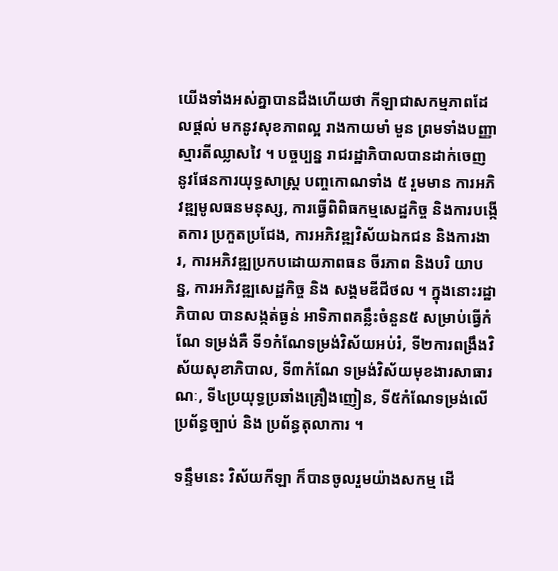យើងទាំងអស់គ្នាបានដឹងហើយថា កីឡាជាសកម្មភាពដែលផ្តល់ មកនូវសុខភាពល្អ រាងកាយមាំ មួន ព្រមទាំងបញ្ញាស្មារតីឈ្លាសវៃ ។ បច្ចប្បន្ន រាជរដ្ឋាភិបាលបានដាក់ចេញ នូវផែនការយុទ្ធសាស្ត្រ បញ្ចកោណទាំង ៥ រួមមាន ការអភិវឌ្ឍមូលធនមនុស្ស, ការធ្វើពិពិធកម្មសេដ្ឋកិច្ច និងការបង្កើតការ ប្រកួតប្រជែង, ការអភិវឌ្ឍវិស័យឯកជន និងការងារ, ការអភិវឌ្ឍប្រកបដោយភាពធន ចីរភាព និងបរិ យាបន្ន, ការអភិវឌ្ឍសេដ្ឋកិច្ច និង សង្គមឌីជីថល ។ ក្នុងនោះរដ្ឋាភិបាល បានសង្កត់ធ្ងន់ អាទិភាពគន្លឹះចំនួន៥ សម្រាប់ធ្វើកំណែ ទម្រង់គឺ ទី១កំណែទម្រង់វិស័យអប់រំ, ទី២ការពង្រឹងវិស័យសុខាភិបាល, ទី៣កំណែ ទម្រង់វិស័យមុខងារសាធារណៈ, ទី៤ប្រយុទ្ធប្រឆាំងគ្រឿងញៀន, ទី៥កំណែទម្រង់លើប្រព័ន្ធច្បាប់ និង ប្រព័ន្ធតុលាការ ។

ទន្ទឹមនេះ វិស័យកីឡា ក៏បានចូលរួមយ៉ាងសកម្ម ដើ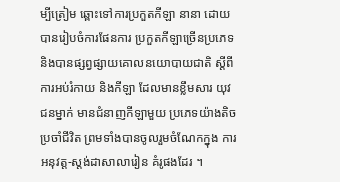ម្បីត្រៀម ឆ្ពោះទៅការប្រកួតកីឡា នានា ដោយបានរៀបចំការផែនការ ប្រកួតកីឡាច្រើនប្រភេទ និងបានផ្សព្វផ្សាយគោលនយោបាយជាតិ ស្តីពីការអប់រំកាយ និងកីឡា ដែលមានខ្លឹមសារ យុវជនម្នាក់ មានជំនាញកីឡាមួយ ប្រភេទយ៉ាងតិច ប្រចាំជីវិត ព្រមទាំងបានចូលរួមចំណែកក្នុង ការអនុវត្ត-ស្តង់ដាសាលារៀន គំរូផងដែរ ។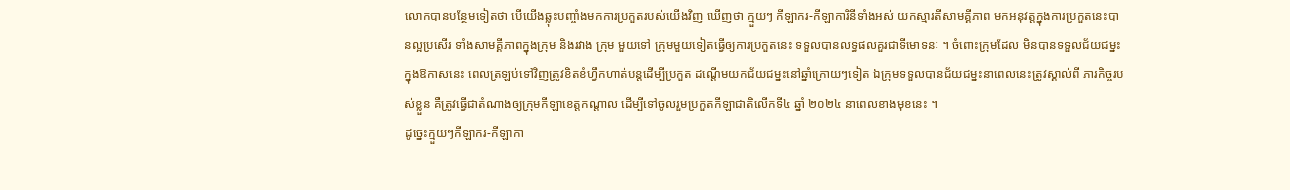លោកបានបន្ថែមទៀតថា បើយើងឆ្លុះបញ្ចាំងមកការប្រកួតរបស់យើងវិញ ឃើញថា ក្មួយៗ កីឡាករ-កីឡាការិនីទាំងអស់ យកស្មារតីសាមគ្គីភាព មកអនុវត្តក្នុងការប្រកួតនេះបានល្អប្រសើរ ទាំងសាមគ្គីភាពក្នុងក្រុម និងរវាង ក្រុម មួយទៅ ក្រុមមួយទៀតធ្វើឲ្យការប្រកួតនេះ ទទួលបានលទ្ធផលគួរជាទីមោទនៈ ។ ចំពោះក្រុមដែល មិនបានទទួលជ័យជម្នះ ក្នុងឱកាសនេះ ពេលត្រឡប់ទៅវិញត្រូវខិតខំហ្វឹកហាត់បន្តដើម្បីប្រកួត ដណ្ដើមយកជ័យជម្នះនៅឆ្នាំក្រោយៗទៀត ឯក្រុមទទួលបានជ័យជម្នះនាពេលនេះត្រូវស្គាល់ពី ភារកិច្ចរបស់ខ្លួន គឺត្រូវធ្វើជាតំណាងឲ្យក្រុមកីឡាខេត្តកណ្តាល ដើម្បីទៅចូលរួមប្រកួតកីឡាជាតិលើកទី៤ ឆ្នាំ ២០២៤ នាពេលខាងមុខនេះ ។
ដូច្នេះក្មួយៗកីឡាករ-កីឡាកា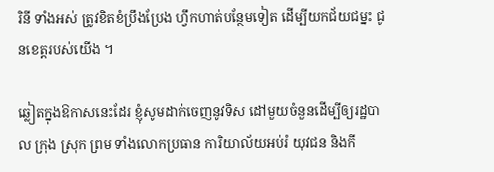រិនី ទាំងអស់ ត្រូវខិតខំប្រឹងប្រែង ហ្វឹកហាត់បន្ថែមទៀត ដើម្បីយកជ័យជម្នះ ជូនខេត្តរបស់យើង ។

ឆ្លៀតក្នុងឱកាសនេះដែរ ខ្ញុំសូមដាក់ចេញនូវទិស ដៅមួយចំនួនដើម្បីឲ្យរដ្ឋបាល ក្រុង ស្រុក ព្រម ទាំងលោកប្រធាន ការិយាល័យអប់រំ យុវជន និងកី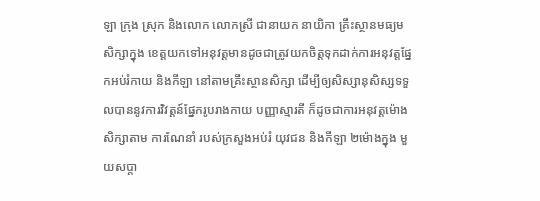ឡា ក្រុង ស្រុក និងលោក លោកស្រី ជានាយក នាយិកា គ្រឹះស្ថានមធ្យមសិក្សាក្នុង ខេត្តយកទៅអនុវត្តមានដូចជាត្រូវយកចិត្តទុកដាក់ការអនុវត្តផ្នែកអប់រំកាយ និងកីឡា នៅតាមគ្រឹះស្ថានសិក្សា ដើម្បីឲ្យសិស្សានុសិស្សទទួលបាននូវការវិវត្តន៍ផ្នែករូបរាងកាយ បញ្ញាស្មារតី ក៏ដូចជាការអនុវត្តម៉ោងសិក្សាតាម ការណែនាំ របស់ក្រសួងអប់រំ យុវជន និងកីឡា ២ម៉ោងក្នុង មួយសប្តា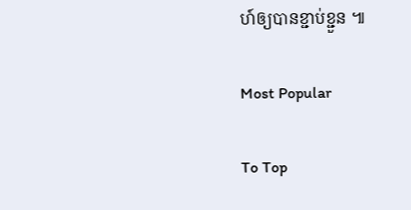ហ៍ឲ្យបានខ្ជាប់ខ្ជួន ៕

Most Popular

To Top